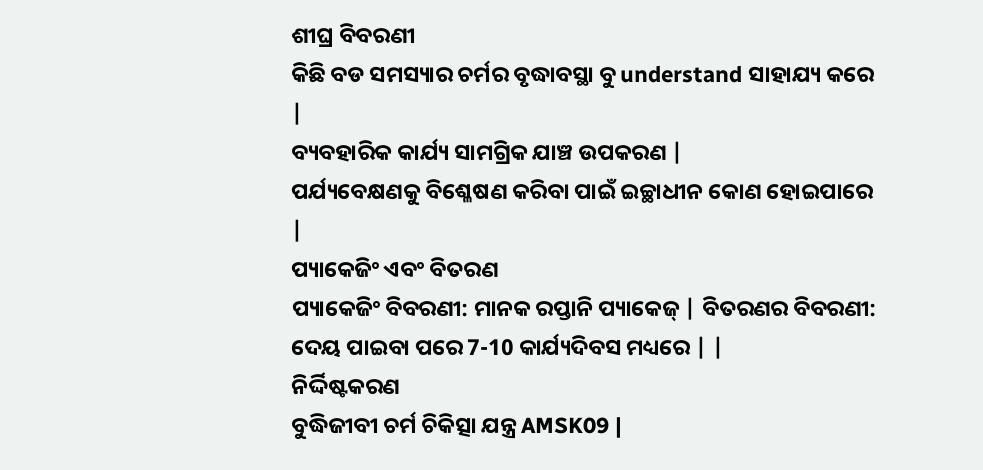ଶୀଘ୍ର ବିବରଣୀ
କିଛି ବଡ ସମସ୍ୟାର ଚର୍ମର ବୃଦ୍ଧାବସ୍ଥା ବୁ understand ସାହାଯ୍ୟ କରେ |
ବ୍ୟବହାରିକ କାର୍ଯ୍ୟ ସାମଗ୍ରିକ ଯାଞ୍ଚ ଉପକରଣ |
ପର୍ଯ୍ୟବେକ୍ଷଣକୁ ବିଶ୍ଳେଷଣ କରିବା ପାଇଁ ଇଚ୍ଛାଧୀନ କୋଣ ହୋଇପାରେ |
ପ୍ୟାକେଜିଂ ଏବଂ ବିତରଣ
ପ୍ୟାକେଜିଂ ବିବରଣୀ: ମାନକ ରପ୍ତାନି ପ୍ୟାକେଜ୍ | ବିତରଣର ବିବରଣୀ: ଦେୟ ପାଇବା ପରେ 7-10 କାର୍ଯ୍ୟଦିବସ ମଧ୍ୟରେ | |
ନିର୍ଦ୍ଦିଷ୍ଟକରଣ
ବୁଦ୍ଧିଜୀବୀ ଚର୍ମ ଚିକିତ୍ସା ଯନ୍ତ୍ର AMSK09 |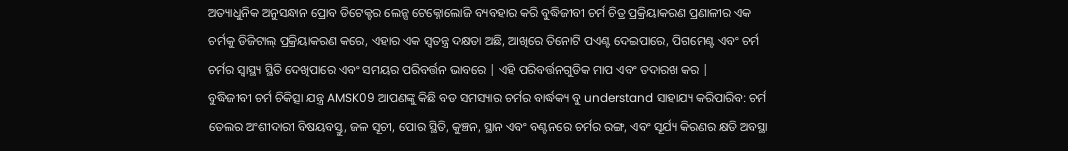ଅତ୍ୟାଧୁନିକ ଅନୁସନ୍ଧାନ ପ୍ରୋବ ଡିଟେକ୍ଟର ଲେନ୍ସ ଟେକ୍ନୋଲୋଜି ବ୍ୟବହାର କରି ବୁଦ୍ଧିଜୀବୀ ଚର୍ମ ଚିତ୍ର ପ୍ରକ୍ରିୟାକରଣ ପ୍ରଣାଳୀର ଏକ ଚର୍ମକୁ ଡିଜିଟାଲ୍ ପ୍ରକ୍ରିୟାକରଣ କରେ, ଏହାର ଏକ ସ୍ୱତନ୍ତ୍ର ଦକ୍ଷତା ଅଛି, ଆଖିରେ ତିନୋଟି ପଏଣ୍ଟ ଦେଇପାରେ, ପିଗମେଣ୍ଟ ଏବଂ ଚର୍ମ ଚର୍ମର ସ୍ୱାସ୍ଥ୍ୟ ସ୍ଥିତି ଦେଖିପାରେ ଏବଂ ସମୟର ପରିବର୍ତ୍ତନ ଭାବରେ | ଏହି ପରିବର୍ତ୍ତନଗୁଡିକ ମାପ ଏବଂ ତଦାରଖ କର |
ବୁଦ୍ଧିଜୀବୀ ଚର୍ମ ଚିକିତ୍ସା ଯନ୍ତ୍ର AMSK09 ଆପଣଙ୍କୁ କିଛି ବଡ ସମସ୍ୟାର ଚର୍ମର ବାର୍ଦ୍ଧକ୍ୟ ବୁ understand ସାହାଯ୍ୟ କରିପାରିବ: ଚର୍ମ ତେଲର ଅଂଶୀଦାରୀ ବିଷୟବସ୍ତୁ, ଜଳ ସୂଚୀ, ପୋର ସ୍ଥିତି, କୁଞ୍ଚନ, ସ୍ଥାନ ଏବଂ ବଣ୍ଟନରେ ଚର୍ମର ରଙ୍ଗ, ଏବଂ ସୂର୍ଯ୍ୟ କିରଣର କ୍ଷତି ଅବସ୍ଥା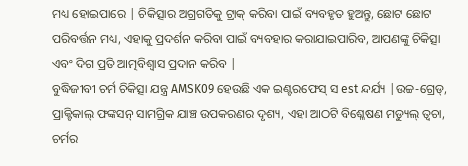ମଧ୍ୟ ହୋଇପାରେ | ଚିକିତ୍ସାର ଅଗ୍ରଗତିକୁ ଟ୍ରାକ୍ କରିବା ପାଇଁ ବ୍ୟବହୃତ ହୁଅନ୍ତୁ, ଛୋଟ ଛୋଟ ପରିବର୍ତ୍ତନ ମଧ୍ୟ, ଏହାକୁ ପ୍ରଦର୍ଶନ କରିବା ପାଇଁ ବ୍ୟବହାର କରାଯାଇପାରିବ, ଆପଣଙ୍କୁ ଚିକିତ୍ସା ଏବଂ ଦିଗ ପ୍ରତି ଆତ୍ମବିଶ୍ୱାସ ପ୍ରଦାନ କରିବ |
ବୁଦ୍ଧିଜୀବୀ ଚର୍ମ ଚିକିତ୍ସା ଯନ୍ତ୍ର AMSK09 ହେଉଛି ଏକ ଇଣ୍ଟରଫେସ୍ ସ est ନ୍ଦର୍ଯ୍ୟ |ଉଚ୍ଚ-ଗ୍ରେଡ୍, ପ୍ରାକ୍ଟିକାଲ୍ ଫଙ୍କସନ୍ ସାମଗ୍ରିକ ଯାଞ୍ଚ ଉପକରଣର ଦୃଶ୍ୟ, ଏହା ଆଠଟି ବିଶ୍ଳେଷଣ ମଡ୍ୟୁଲ୍ ତ୍ୱଚା, ଚର୍ମର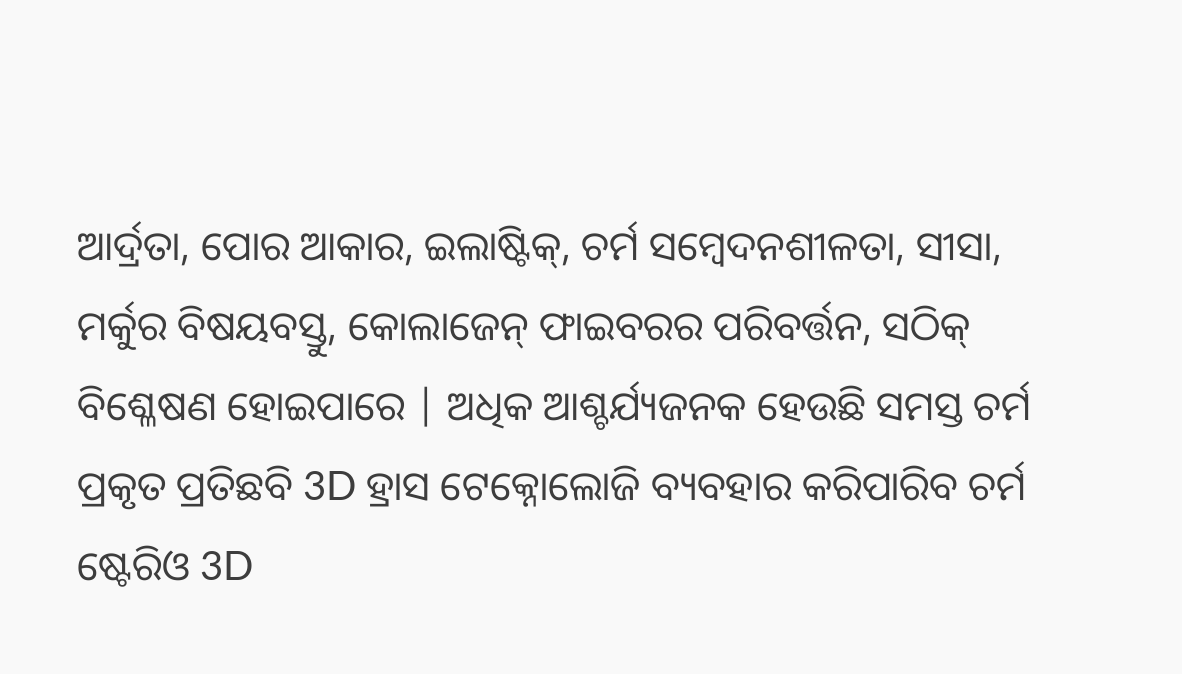ଆର୍ଦ୍ରତା, ପୋର ଆକାର, ଇଲାଷ୍ଟିକ୍, ଚର୍ମ ସମ୍ବେଦନଶୀଳତା, ସୀସା, ମର୍କୁର ବିଷୟବସ୍ତୁ, କୋଲାଜେନ୍ ଫାଇବରର ପରିବର୍ତ୍ତନ, ସଠିକ୍ ବିଶ୍ଳେଷଣ ହୋଇପାରେ | ଅଧିକ ଆଶ୍ଚର୍ଯ୍ୟଜନକ ହେଉଛି ସମସ୍ତ ଚର୍ମ ପ୍ରକୃତ ପ୍ରତିଛବି 3D ହ୍ରାସ ଟେକ୍ନୋଲୋଜି ବ୍ୟବହାର କରିପାରିବ ଚର୍ମ ଷ୍ଟେରିଓ 3D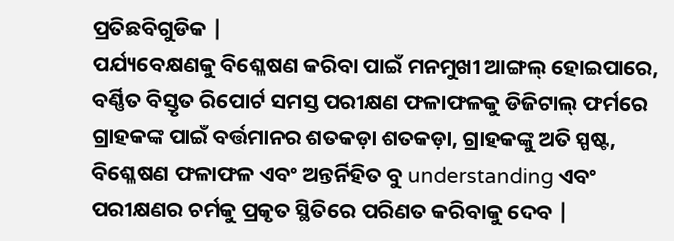ପ୍ରତିଛବିଗୁଡିକ |
ପର୍ଯ୍ୟବେକ୍ଷଣକୁ ବିଶ୍ଳେଷଣ କରିବା ପାଇଁ ମନମୁଖୀ ଆଙ୍ଗଲ୍ ହୋଇପାରେ, ବର୍ଣ୍ଣିତ ବିସ୍ତୃତ ରିପୋର୍ଟ ସମସ୍ତ ପରୀକ୍ଷଣ ଫଳାଫଳକୁ ଡିଜିଟାଲ୍ ଫର୍ମରେ ଗ୍ରାହକଙ୍କ ପାଇଁ ବର୍ତ୍ତମାନର ଶତକଡ଼ା ଶତକଡ଼ା, ଗ୍ରାହକଙ୍କୁ ଅତି ସ୍ପଷ୍ଟ, ବିଶ୍ଳେଷଣ ଫଳାଫଳ ଏବଂ ଅନ୍ତର୍ନିହିତ ବୁ understanding ଏବଂ ପରୀକ୍ଷଣର ଚର୍ମକୁ ପ୍ରକୃତ ସ୍ଥିତିରେ ପରିଣତ କରିବାକୁ ଦେବ |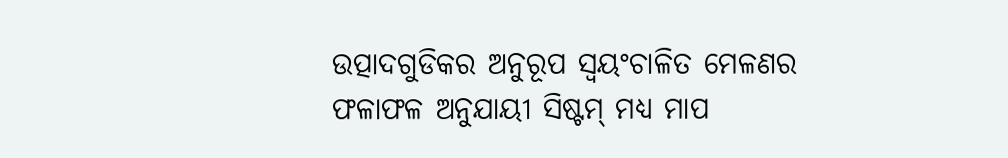ଉତ୍ପାଦଗୁଡିକର ଅନୁରୂପ ସ୍ୱୟଂଚାଳିତ ମେଳଣର ଫଳାଫଳ ଅନୁଯାୟୀ ସିଷ୍ଟମ୍ ମଧ୍ୟ ମାପ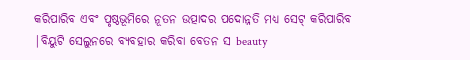କରିପାରିବ ଏବଂ ପୃଷ୍ଠଭୂମିରେ ନୂତନ ଉତ୍ପାଦର ପଦୋନ୍ନତି ମଧ୍ୟ ସେଟ୍ କରିପାରିବ |ବିୟୁଟି ସେଲୁନରେ ବ୍ୟବହାର କରିବା ବେତନ ସ beauty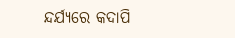ନ୍ଦର୍ଯ୍ୟରେ କଦାପି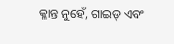କ୍ଳାନ୍ତ ନୁହେଁ, ଗାଇଡ୍ ଏବଂ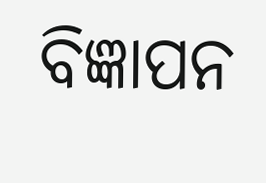ବିଜ୍ଞାପନ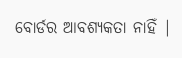ବୋର୍ଡର ଆବଶ୍ୟକତା ନାହିଁ |